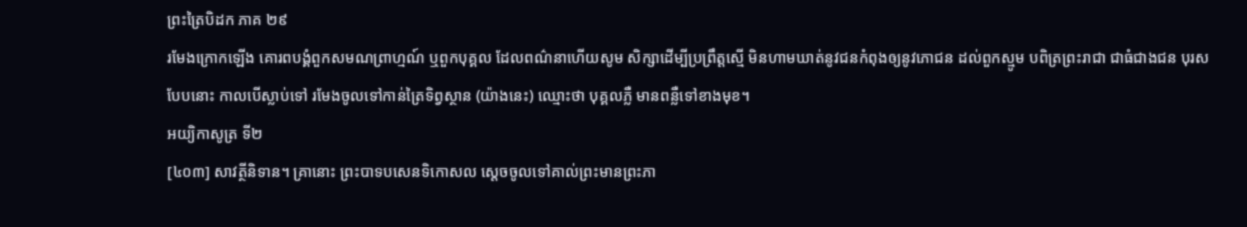ព្រះត្រៃបិដក ភាគ ២៩
រមែងក្រោកឡើង គោរពបង្គំពួកសមណព្រាហ្មណ៍ ឬពួកបុគ្គល ដែលពណ៌នាហើយសូម សិក្សាដើម្បីប្រព្រឹត្តស្មើ មិនហាមឃាត់នូវជនកំពុងឲ្យនូវភោជន ដល់ពួកស្មូម បពិត្រព្រះរាជា ជាធំជាងជន បុរសបែបនោះ កាលបើស្លាប់ទៅ រមែងចូលទៅកាន់ត្រៃទិព្វស្ថាន (យ៉ាងនេះ) ឈ្មោះថា បុគ្គលភ្លឺ មានពន្លឺទៅខាងមុខ។
អយ្យិកាសូត្រ ទី២
[៤០៣] សាវត្ថីនិទាន។ គ្រានោះ ព្រះបាទបសេនទិកោសល ស្តេចចូលទៅគាល់ព្រះមានព្រះភា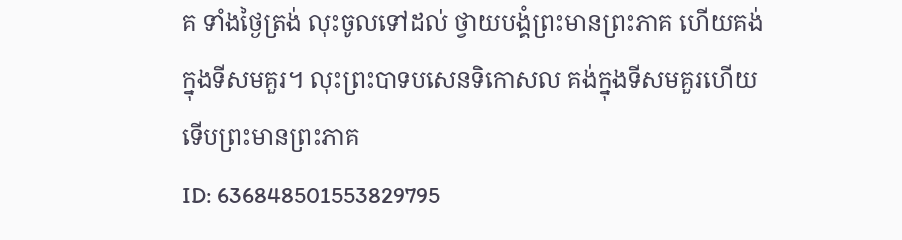គ ទាំងថ្ងៃត្រង់ លុះចូលទៅដល់ ថ្វាយបង្គំព្រះមានព្រះភាគ ហើយគង់ក្នុងទីសមគួរ។ លុះព្រះបាទបសេនទិកោសល គង់ក្នុងទីសមគួរហើយ ទើបព្រះមានព្រះភាគ
ID: 636848501553829795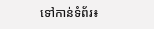ទៅកាន់ទំព័រ៖